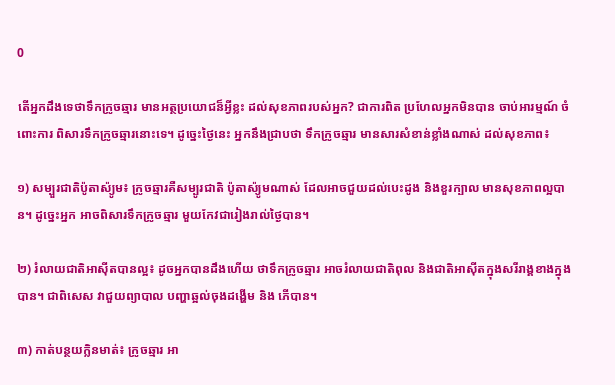0

តើអ្នកដឹងទេថាទឹកក្រូចឆ្មារ មានអត្ថប្រយោជន៏អ្វីខ្លះ ដល់សុខភាពរបស់អ្នក? ជាការពិត ប្រហែលអ្នកមិនបាន ចាប់អារម្មណ៍ ចំពោះការ ពិសារទឹកក្រូចឆ្មារនោះទេ។ ដូច្នេះថ្ងៃនេះ អ្នកនឹងជ្រាបថា ទឹកក្រូចឆ្មារ មានសារសំខាន់ខ្លាំងណាស់ ដល់សុខភាព៖

១) សម្បួរជាតិប៉ូតាស៉្យូម៖ ក្រូចឆ្មារគឺសម្បូរជាតិ ប៉ូតាស៉្យូមណាស់ ដែលអាចជួយដល់បេះដូង និងខួរក្បាល មានសុខភាពល្អបាន។ ដូច្នេះអ្នក អាចពិសារទឹកក្រូចឆ្មារ មួយកែវជារៀងរាល់ថ្ងៃបាន។

២) រំលាយជាតិអាស៊ីតបានល្អ៖ ដូចអ្នកបានដឹងហើយ ថាទឹកក្រូចឆ្មារ អាចរំលាយជាតិពុល និងជាតិអាស៊ីតក្នុងសរីរាង្គខាងក្នុងបាន។ ជាពិសេស វាជួយព្យាបាល បញ្ហាឆ្អល់ចុងដង្ហើម និង ភើបាន។

៣) កាត់បន្ថយក្លិនមាត់៖ ក្រូចឆ្មារ អា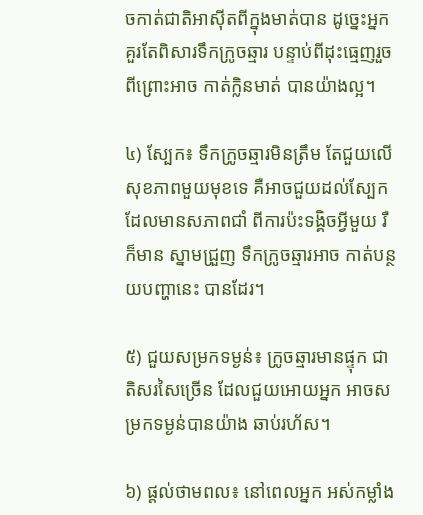ចកាត់ជាតិអាស៊ីតពីក្នុងមាត់បាន ដូច្នេះអ្នកគួរតែពិសារទឹកក្រូចឆ្មារ បន្ទាប់ពីដុះធ្មេញរួច ពីព្រោះអាច កាត់ក្លិនមាត់ បានយ៉ាងល្អ។

៤) ស្បែក៖ ទឹកក្រូចឆ្មារមិនត្រឹម តែជួយលើសុខភាពមួយមុខទេ គឺអាចជួយដល់ស្បែក ដែលមានសភាពជាំ ពីការប៉ះទង្គិចអ្វីមួយ រឺក៏មាន ស្នាមជ្រួញ ទឹកក្រូចឆ្មារអាច កាត់បន្ថយបញ្ហានេះ បានដែរ។

៥) ជួយសម្រកទម្ងន់៖ ក្រូចឆ្មារមានផ្ទុក ជាតិសរសៃច្រើន ដែលជួយអោយអ្នក អាចសម្រកទម្ងន់បានយ៉ាង ឆាប់រហ័ស។

៦) ផ្តល់ថាមពល៖ នៅពេលអ្នក អស់កម្លាំង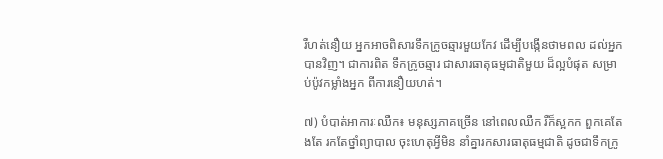រឺហត់នឿយ អ្នកអាចពិសារទឹកក្រូចឆ្មារមួយកែវ ដើម្បីបង្កើនថាមពល ដល់អ្នកបានវិញ។ ជាការពិត ទឹកក្រូចឆ្មារ ជាសារធាតុធម្មជាតិមួយ ដ៏ល្អបំផុត សម្រាប់ប៉ូវកម្លាំងអ្នក ពីការនឿយហត់។

៧) បំបាត់អាការៈឈឺក៖ មនុស្សភាគច្រើន នៅពេលឈឺក រឺក៏ស្អកក ពួកគេតែងតែ រកតែថ្នាំព្យាបាល ចុះហេតុអ្វីមិន នាំគ្នារកសារធាតុធម្មជាតិ ដូចជាទឹកក្រូ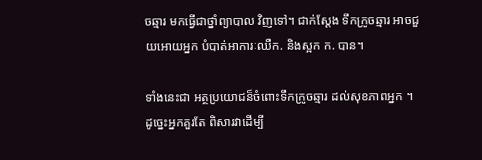ចឆ្មារ មកធ្វើជាថ្នាំព្យាបាល វិញទៅ។ ជាក់ស្តែង ទឹកក្រូចឆ្មារ អាចជួយអោយអ្នក បំបាត់អាការៈឈឺក. និងស្អក ក. បាន។

ទាំងនេះជា អត្ថប្រយោជន៏ចំពោះទឹកក្រូចឆ្មារ ដល់សុខភាពអ្នក ។ ដូច្នេះអ្នកគួរតែ ពិសារវាដើម្បី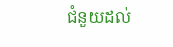ជំនួយដល់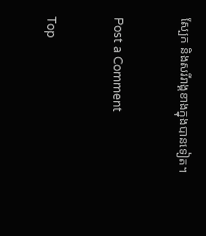ស្បែក និងសរីរាង្គខាងក្នុងបានទៀត។


Post a Comment


Top